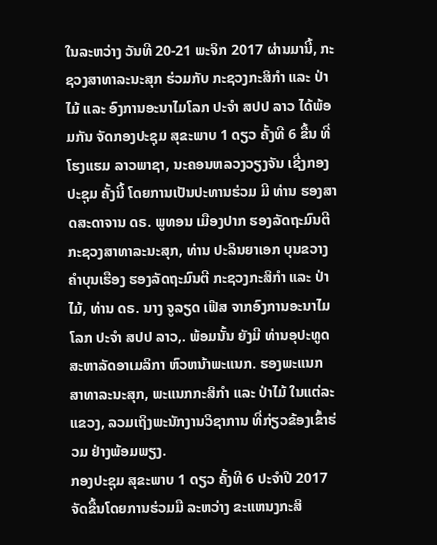ໃນລະຫວ່າງ ວັນທີ 20-21 ພະຈິກ 2017 ຜ່ານມານີ້, ກະຊວງສາທາລະນະສຸກ ຮ່ວມກັບ ກະຊວງກະສິກໍາ ແລະ ປ່າໄມ້ ແລະ ອົງການອະນາໄມໂລກ ປະຈໍາ ສປປ ລາວ ໄດ້ພ້ອມກັນ ຈັດກອງປະຊຸມ ສຸຂະພາບ 1 ດຽວ ຄັ້ງທີ 6 ຂື້ນ ທີ່ໂຮງແຮມ ລາວພາຊາ, ນະຄອນຫລວງວຽງຈັນ ເຊີ່ງກອງປະຊຸມ ຄັ້ງນີ້ ໂດຍການເປັນປະທານຮ່ວມ ມີ ທ່ານ ຮອງສາດສະດາຈານ ດຣ. ພູທອນ ເມືອງປາກ ຮອງລັດຖະມົນຕີ ກະຊວງສາທາລະນະສຸກ, ທ່ານ ປະລິນຍາເອກ ບຸນຂວາງ ຄໍາບຸນເຮືອງ ຮອງລັດຖະມົນຕີ ກະຊວງກະສິກໍາ ແລະ ປ່າໄມ້, ທ່ານ ດຣ. ນາງ ຈູລຽດ ເຟີສ ຈາກອົງການອະນາໄມໂລກ ປະຈໍາ ສປປ ລາວ,. ພ້ອມນັ້ນ ຍັງມີ ທ່ານອຸປະທູດ ສະຫາລັດອາເມລິກາ ຫົວຫນ້າພະແນກ. ຮອງພະແນກ ສາທາລະນະສຸກ, ພະແນກກະສິກໍາ ແລະ ປ່າໄມ້ ໃນແຕ່ລະແຂວງ, ລວມເຖິງພະນັກງານວິຊາການ ທີ່ກ່ຽວຂ້ອງເຂົ້າຮ່ວມ ຢ່າງພ້ອມພຽງ.
ກອງປະຊຸມ ສຸຂະພາບ 1 ດຽວ ຄັ້ງທີ 6 ປະຈໍາປີ 2017 ຈັດຂື້ນໂດຍການຮ່ວມມື ລະຫວ່າງ ຂະແຫນງກະສິ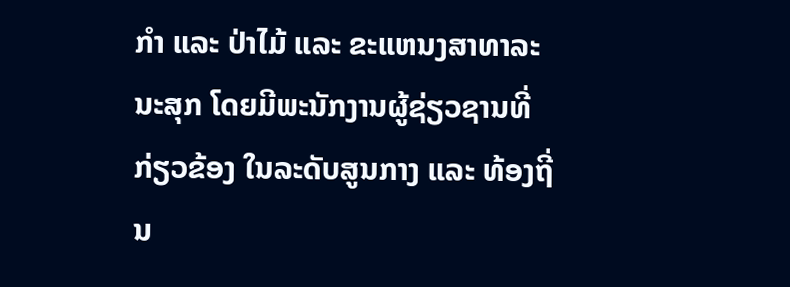ກໍາ ແລະ ປ່າໄມ້ ແລະ ຂະແຫນງສາທາລະນະສຸກ ໂດຍມີພະນັກງານຜູ້ຊ່ຽວຊານທີ່ກ່ຽວຂ້ອງ ໃນລະດັບສູນກາງ ແລະ ທ້ອງຖີ່ນ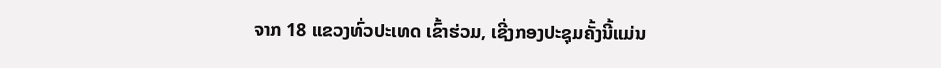ຈາກ 18 ແຂວງທົ່ວປະເທດ ເຂົ້າຮ່ວມ, ເຊີ່ງກອງປະຊຸມຄັ້ງນີ້ແມ່ນ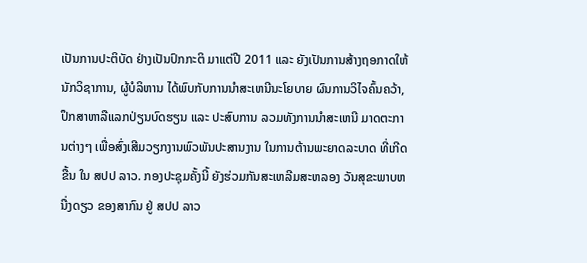ເປັນການປະຕິບັດ ຢ່າງເປັນປົກກະຕິ ມາແຕ່ປີ 2011 ແລະ ຍັງເປັນການສ້າງຖອກາດໃຫ້ນັກວິຊາການ, ຜູ້ບໍລິຫານ ໄດ້ພົບກັບການນໍາສະເຫນີນະໂຍບາຍ ຜົນການວິໄຈຄົ້ນຄວ້າ, ປຶກສາຫາລືແລກປ່ຽນບົດຮຽນ ແລະ ປະສົບການ ລວມທັງການນໍາສະເຫນີ ມາດຕະການຕ່າງໆ ເພື່ອສົ່ງເສີມວຽກງານພົວພັນປະສານງານ ໃນການຕ້ານພະຍາດລະບາດ ທີ່ເກີດຂື້ນ ໃນ ສປປ ລາວ. ກອງປະຊຸມຄັ້ງນີ້ ຍັງຮ່ວມກັນສະເຫລີມສະຫລອງ ວັນສຸຂະພາບຫນື່ງດຽວ ຂອງສາກົນ ຢູ່ ສປປ ລາວ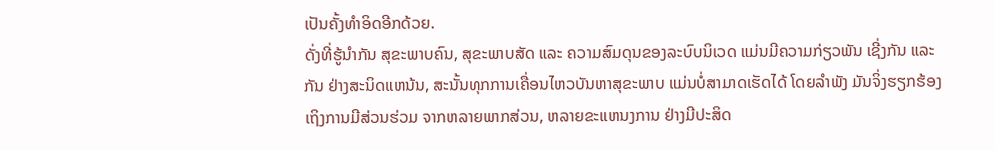ເປັນຄັ້ງທໍາອິດອີກດ້ວຍ.
ດັ່ງທີ່ຮູ້ນໍາກັນ ສຸຂະພາບຄົນ, ສຸຂະພາບສັດ ແລະ ຄວາມສົມດຸນຂອງລະບົບນິເວດ ແມ່ນມີຄວາມກ່ຽວພັນ ເຊີ່ງກັນ ແລະ ກັນ ຢ່າງສະນິດແຫນ້ນ, ສະນັ້ນທຸກການເຄື່ອນໄຫວບັນຫາສຸຂະພາບ ແມ່ນບໍ່ສາມາດເຮັດໄດ້ ໂດຍລໍາພັງ ມັນຈິ່ງຮຽກຮ້ອງເຖິງການມີສ່ວນຮ່ວມ ຈາກຫລາຍພາກສ່ວນ, ຫລາຍຂະແຫນງການ ຢ່າງມີປະສິດ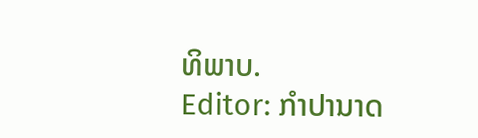ທິພາບ.
Editor: ກຳປານາດ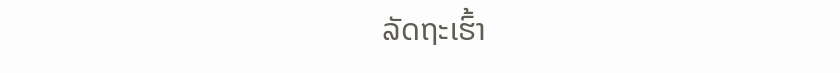ລັດຖະເຮົ້າ